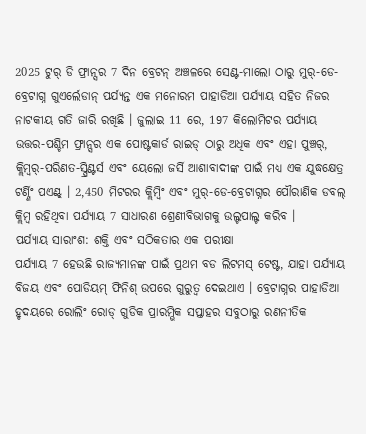2025 ଟୁର୍ ଡି ଫ୍ରାନ୍ସର 7 ଦିନ ବ୍ରେଟନ୍ ଅଞ୍ଚଳରେ ସେଣ୍ଟ-ମାଲୋ ଠାରୁ ମୁର୍-ଡେ-ବ୍ରେଟାଗ୍ନ ଗୁଏର୍ଲେଡାନ୍ ପର୍ଯ୍ୟନ୍ତ ଏକ ମନୋରମ ପାହାଡିଆ ପର୍ଯ୍ୟାୟ ସହିତ ନିଜର ନାଟକୀୟ ଗତି ଜାରି ରଖିଛି । ଜୁଲାଇ 11 ରେ, 197 କିଲୋମିଟର ପର୍ଯ୍ୟାୟ ଉତ୍ତର-ପଶ୍ଚିମ ଫ୍ରାନ୍ସର ଏକ ପୋଷ୍ଟକାର୍ଡ ରାଇଡ୍ ଠାରୁ ଅଧିକ ଏବଂ ଏହା ପୁଞ୍ଚର୍, କ୍ଲିମ୍ବର୍-ପରିଣତ-ସ୍ପ୍ରିଣ୍ଟର୍ସ ଏବଂ ୟେଲୋ ଜର୍ସି ଆଶାବାଦୀଙ୍କ ପାଇଁ ମଧ୍ୟ ଏକ ଯୁଦ୍ଧକ୍ଷେତ୍ର ଟର୍ଣ୍ଣିଂ ପଏଣ୍ଟ୍ । 2,450 ମିଟରର କ୍ଲିମ୍ବିଂ ଏବଂ ମୁର୍-ଡେ-ବ୍ରେଟାଗ୍ନର ପୌରାଣିକ ଡବଲ୍ କ୍ଲିମ୍ବ ରହିଥିବା ପର୍ଯ୍ୟାୟ 7 ସାଧାରଣ ଶ୍ରେଣୀବିଭାଗକୁ ଉଲ୍ଟପାଲ୍ଟ କରିବ ।
ପର୍ଯ୍ୟାୟ ସାରାଂଶ: ଶକ୍ତି ଏବଂ ସଠିକତାର ଏକ ପରୀକ୍ଷା
ପର୍ଯ୍ୟାୟ 7 ହେଉଛି ରାଜ୍ୟମାନଙ୍କ ପାଇଁ ପ୍ରଥମ ବଡ ଲିଟମସ୍ ଟେଷ୍ଟ, ଯାହା ପର୍ଯ୍ୟାୟ ବିଜୟ ଏବଂ ପୋଡିୟମ୍ ଫିନିଶ୍ ଉପରେ ଗୁରୁତ୍ୱ ଦେଇଥାଏ । ବ୍ରେଟାଗ୍ନର ପାହାଡିଆ ହୃଦୟରେ ରୋଲିଂ ରୋଡ୍ ଗୁଡିକ ପ୍ରାରମ୍ଭିକ ସପ୍ତାହର ସବୁଠାରୁ ରଣନୀତିକ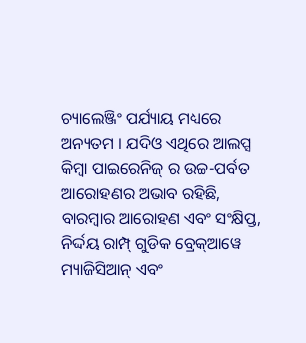ଚ୍ୟାଲେଞ୍ଜିଂ ପର୍ଯ୍ୟାୟ ମଧ୍ୟରେ ଅନ୍ୟତମ । ଯଦିଓ ଏଥିରେ ଆଲପ୍ସ କିମ୍ବା ପାଇରେନିଜ୍ ର ଉଚ୍ଚ-ପର୍ବତ ଆରୋହଣର ଅଭାବ ରହିଛି, ବାରମ୍ବାର ଆରୋହଣ ଏବଂ ସଂକ୍ଷିପ୍ତ, ନିର୍ଦ୍ଦୟ ରାମ୍ପ୍ ଗୁଡିକ ବ୍ରେକ୍ଆୱେ ମ୍ୟାଜିସିଆନ୍ ଏବଂ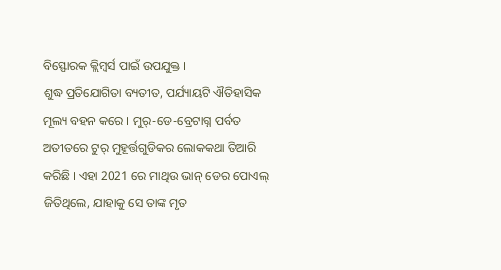ବିସ୍ଫୋରକ କ୍ଲିମ୍ବର୍ସ ପାଇଁ ଉପଯୁକ୍ତ ।
ଶୁଦ୍ଧ ପ୍ରତିଯୋଗିତା ବ୍ୟତୀତ, ପର୍ଯ୍ୟାୟଟି ଐତିହାସିକ ମୂଲ୍ୟ ବହନ କରେ । ମୁର୍-ଡେ-ବ୍ରେଟାଗ୍ନ ପର୍ବତ ଅତୀତରେ ଟୁର୍ ମୁହୂର୍ତ୍ତଗୁଡିକର ଲୋକକଥା ତିଆରି କରିଛି । ଏହା 2021 ରେ ମାଥିଉ ଭାନ୍ ଡେର ପୋଏଲ୍ ଜିତିଥିଲେ, ଯାହାକୁ ସେ ତାଙ୍କ ମୃତ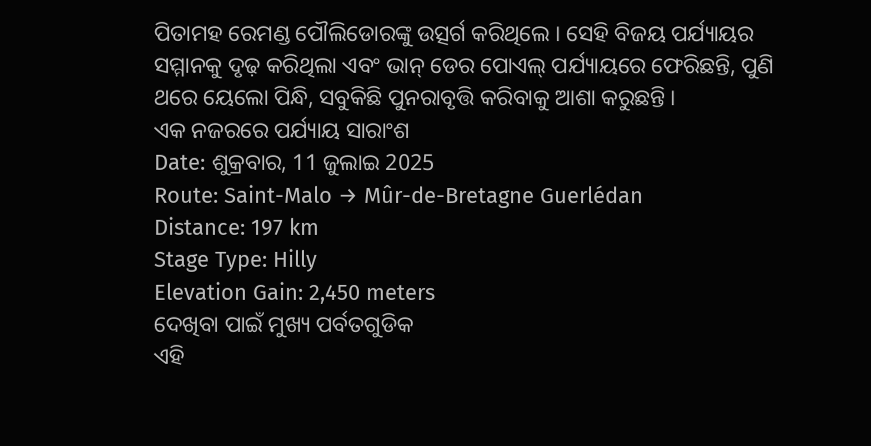ପିତାମହ ରେମଣ୍ଡ ପୌଲିଡୋରଙ୍କୁ ଉତ୍ସର୍ଗ କରିଥିଲେ । ସେହି ବିଜୟ ପର୍ଯ୍ୟାୟର ସମ୍ମାନକୁ ଦୃଢ଼ କରିଥିଲା ଏବଂ ଭାନ୍ ଡେର ପୋଏଲ୍ ପର୍ଯ୍ୟାୟରେ ଫେରିଛନ୍ତି, ପୁଣି ଥରେ ୟେଲୋ ପିନ୍ଧି, ସବୁକିଛି ପୁନରାବୃତ୍ତି କରିବାକୁ ଆଶା କରୁଛନ୍ତି ।
ଏକ ନଜରରେ ପର୍ଯ୍ୟାୟ ସାରାଂଶ
Date: ଶୁକ୍ରବାର, 11 ଜୁଲାଇ 2025
Route: Saint-Malo → Mûr-de-Bretagne Guerlédan
Distance: 197 km
Stage Type: Hilly
Elevation Gain: 2,450 meters
ଦେଖିବା ପାଇଁ ମୁଖ୍ୟ ପର୍ବତଗୁଡିକ
ଏହି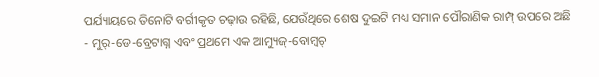ପର୍ଯ୍ୟାୟରେ ତିନୋଟି ବର୍ଗୀକୃତ ଚଢ଼ାଉ ରହିଛି, ଯେଉଁଥିରେ ଶେଷ ଦୁଇଟି ମଧ୍ୟ ସମାନ ପୌରାଣିକ ରାମ୍ପ୍ ଉପରେ ଅଛି - ମୁର୍-ଡେ-ବ୍ରେଟାଗ୍ନ ଏବଂ ପ୍ରଥମେ ଏକ ଆମ୍ୟୁଜ୍-ବୋମ୍ବଚ୍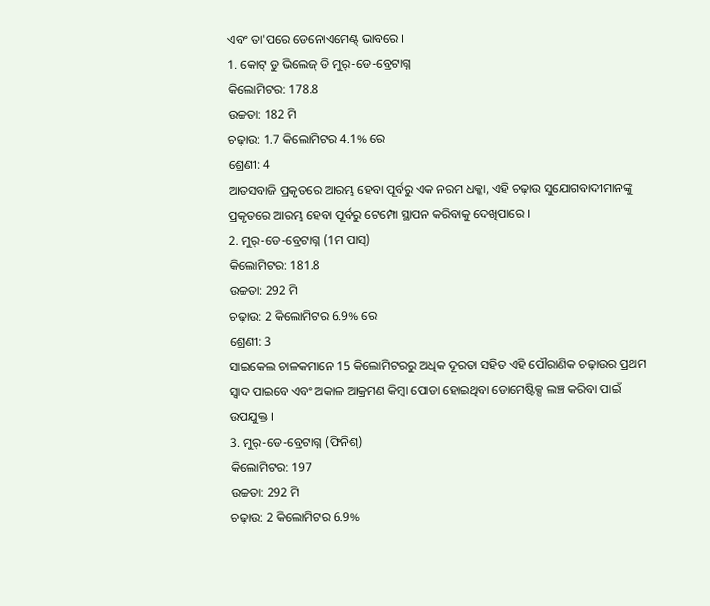ଏବଂ ତା'ପରେ ଡେନୋଏମେଣ୍ଟ୍ ଭାବରେ ।
1. କୋଟ୍ ଡୁ ଭିଲେଜ୍ ଡି ମୁର୍-ଡେ-ବ୍ରେଟାଗ୍ନ
କିଲୋମିଟର: 178.8
ଉଚ୍ଚତା: 182 ମି
ଚଢ଼ାଉ: 1.7 କିଲୋମିଟର 4.1% ରେ
ଶ୍ରେଣୀ: 4
ଆତସବାଜି ପ୍ରକୃତରେ ଆରମ୍ଭ ହେବା ପୂର୍ବରୁ ଏକ ନରମ ଧକ୍କା, ଏହି ଚଢ଼ାଉ ସୁଯୋଗବାଦୀମାନଙ୍କୁ ପ୍ରକୃତରେ ଆରମ୍ଭ ହେବା ପୂର୍ବରୁ ଟେମ୍ପୋ ସ୍ଥାପନ କରିବାକୁ ଦେଖିପାରେ ।
2. ମୁର୍-ଡେ-ବ୍ରେଟାଗ୍ନ (1ମ ପାସ୍)
କିଲୋମିଟର: 181.8
ଉଚ୍ଚତା: 292 ମି
ଚଢ଼ାଉ: 2 କିଲୋମିଟର 6.9% ରେ
ଶ୍ରେଣୀ: 3
ସାଇକେଲ ଚାଳକମାନେ 15 କିଲୋମିଟରରୁ ଅଧିକ ଦୂରତା ସହିତ ଏହି ପୌରାଣିକ ଚଢ଼ାଉର ପ୍ରଥମ ସ୍ୱାଦ ପାଇବେ ଏବଂ ଅକାଳ ଆକ୍ରମଣ କିମ୍ବା ପୋଡା ହୋଇଥିବା ଡୋମେଷ୍ଟିକ୍ସ ଲଞ୍ଚ କରିବା ପାଇଁ ଉପଯୁକ୍ତ ।
3. ମୁର୍-ଡେ-ବ୍ରେଟାଗ୍ନ (ଫିନିଶ୍)
କିଲୋମିଟର: 197
ଉଚ୍ଚତା: 292 ମି
ଚଢ଼ାଉ: 2 କିଲୋମିଟର 6.9%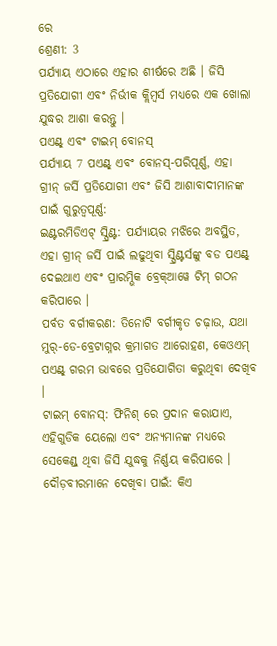ରେ
ଶ୍ରେଣୀ: 3
ପର୍ଯ୍ୟାୟ ଏଠାରେ ଏହାର ଶୀର୍ଷରେ ଅଛି । ଜିସି ପ୍ରତିଯୋଗୀ ଏବଂ ନିର୍ଭୀକ କ୍ଲିମ୍ବର୍ସ ମଧ୍ୟରେ ଏକ ଖୋଲା ଯୁଦ୍ଧର ଆଶା କରନ୍ତୁ ।
ପଏଣ୍ଟ୍ ଏବଂ ଟାଇମ୍ ବୋନସ୍
ପର୍ଯ୍ୟାୟ 7 ପଏଣ୍ଟ୍ ଏବଂ ବୋନସ୍-ପରିପୂର୍ଣ୍ଣ, ଏହା ଗ୍ରୀନ୍ ଜର୍ସି ପ୍ରତିଯୋଗୀ ଏବଂ ଜିସି ଆଶାବାଦୀମାନଙ୍କ ପାଇଁ ଗୁରୁତ୍ୱପୂର୍ଣ୍ଣ:
ଇଣ୍ଟରମିଡିଏଟ୍ ସ୍ପ୍ରିଣ୍ଟ: ପର୍ଯ୍ୟାୟର ମଝିରେ ଅବସ୍ଥିତ, ଏହା ଗ୍ରୀନ୍ ଜର୍ସି ପାଇଁ ଲଢୁଥିବା ସ୍ପ୍ରିଣ୍ଟର୍ସଙ୍କୁ ବଡ ପଏଣ୍ଟ୍ ଦେଇଥାଏ ଏବଂ ପ୍ରାରମ୍ଭିକ ବ୍ରେକ୍ଆୱେ ଟିମ୍ ଗଠନ କରିପାରେ ।
ପର୍ବତ ବର୍ଗୀକରଣ: ତିନୋଟି ବର୍ଗୀକୃତ ଚଢ଼ାଉ, ଯଥା ମୁର୍-ଡେ-ବ୍ରେଟାଗ୍ନର କ୍ରମାଗତ ଆରୋହଣ, କେଓଏମ୍ ପଏଣ୍ଟ୍ ଗରମ ଭାବରେ ପ୍ରତିଯୋଗିତା କରୁଥିବା ଦେଖିବ ।
ଟାଇମ୍ ବୋନସ୍: ଫିନିଶ୍ ରେ ପ୍ରଦାନ କରାଯାଏ, ଏହିଗୁଡିକ ୟେଲୋ ଏବଂ ଅନ୍ୟମାନଙ୍କ ମଧ୍ୟରେ ସେକେଣ୍ଡ୍ ଥିବା ଜିସି ଯୁଦ୍ଧକୁ ନିର୍ଣ୍ଣୟ କରିପାରେ ।
ଦୌଡ଼ବୀରମାନେ ଦେଖିବା ପାଇଁ: କିଏ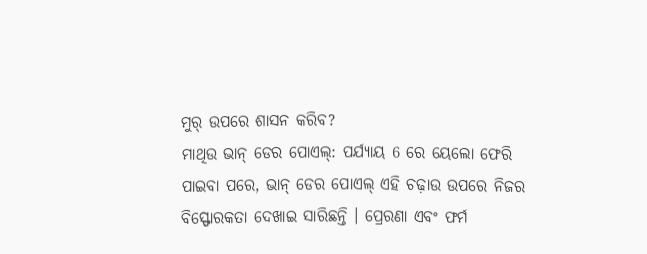ମୁର୍ ଉପରେ ଶାସନ କରିବ?
ମାଥିଉ ଭାନ୍ ଡେର ପୋଏଲ୍: ପର୍ଯ୍ୟାୟ 6 ରେ ୟେଲୋ ଫେରି ପାଇବା ପରେ, ଭାନ୍ ଡେର ପୋଏଲ୍ ଏହି ଚଢ଼ାଉ ଉପରେ ନିଜର ବିସ୍ଫୋରକତା ଦେଖାଇ ସାରିଛନ୍ତି । ପ୍ରେରଣା ଏବଂ ଫର୍ମ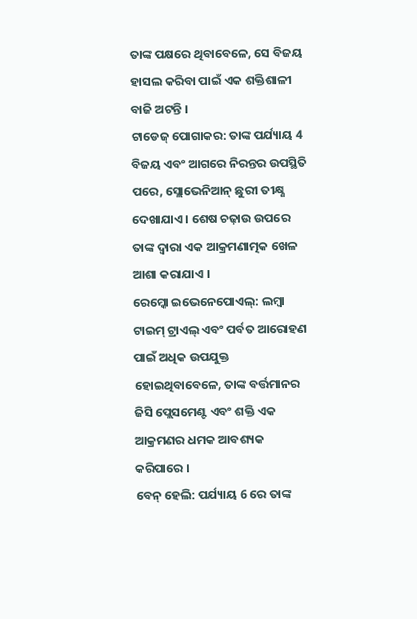ତାଙ୍କ ପକ୍ଷରେ ଥିବାବେଳେ, ସେ ବିଜୟ ହାସଲ କରିବା ପାଇଁ ଏକ ଶକ୍ତିଶାଳୀ ବାଜି ଅଟନ୍ତି ।
ଟାଡେଜ୍ ପୋଗାକର: ତାଙ୍କ ପର୍ଯ୍ୟାୟ 4 ବିଜୟ ଏବଂ ଆଗରେ ନିରନ୍ତର ଉପସ୍ଥିତି ପରେ, ସ୍ଲୋଭେନିଆନ୍ ଛୁରୀ ତୀକ୍ଷ୍ଣ ଦେଖାଯାଏ । ଶେଷ ଚଢ଼ାଉ ଉପରେ ତାଙ୍କ ଦ୍ୱାରା ଏକ ଆକ୍ରମଣାତ୍ମକ ଖେଳ ଆଶା କରାଯାଏ ।
ରେମ୍କୋ ଇଭେନେପୋଏଲ୍: ଲମ୍ବା ଟାଇମ୍ ଟ୍ରାଏଲ୍ ଏବଂ ପର୍ବତ ଆରୋହଣ ପାଇଁ ଅଧିକ ଉପଯୁକ୍ତ ହୋଇଥିବାବେଳେ, ତାଙ୍କ ବର୍ତ୍ତମାନର ଜିସି ପ୍ଲେସମେଣ୍ଟ ଏବଂ ଶକ୍ତି ଏକ ଆକ୍ରମଣର ଧମକ ଆବଶ୍ୟକ କରିପାରେ ।
ବେନ୍ ହେଲି: ପର୍ଯ୍ୟାୟ 6 ରେ ତାଙ୍କ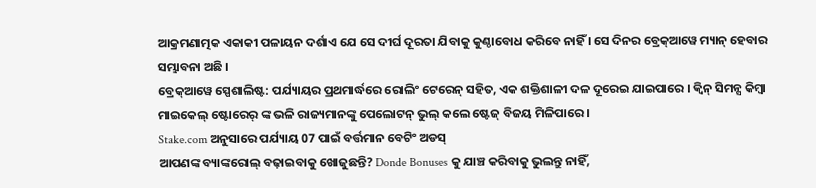ଆକ୍ରମଣାତ୍ମକ ଏକାକୀ ପଳାୟନ ଦର୍ଶାଏ ଯେ ସେ ଦୀର୍ଘ ଦୂରତା ଯିବାକୁ କୁଣ୍ଠାବୋଧ କରିବେ ନାହିଁ । ସେ ଦିନର ବ୍ରେକ୍ଆୱେ ମ୍ୟାନ୍ ହେବାର ସମ୍ଭାବନା ଅଛି ।
ବ୍ରେକ୍ଆୱେ ସ୍ପେଶାଲିଷ୍ଟ: ପର୍ଯ୍ୟାୟର ପ୍ରଥମାର୍ଦ୍ଧରେ ରୋଲିଂ ଟେରେନ୍ ସହିତ, ଏକ ଶକ୍ତିଶାଳୀ ଦଳ ଦୂରେଇ ଯାଇପାରେ । କ୍ୱିନ୍ ସିମନ୍ସ କିମ୍ବା ମାଇକେଲ୍ ଷ୍ଟୋରେର୍ ଙ୍କ ଭଳି ରାଜ୍ୟମାନଙ୍କୁ ପେଲୋଟନ୍ ଭୁଲ୍ କଲେ ଷ୍ଟେଜ୍ ବିଜୟ ମିଳିପାରେ ।
Stake.com ଅନୁସାରେ ପର୍ଯ୍ୟାୟ 07 ପାଇଁ ବର୍ତ୍ତମାନ ବେଟିଂ ଅଡସ୍
ଆପଣଙ୍କ ବ୍ୟାଙ୍କରୋଲ୍ ବଢ଼ାଇବାକୁ ଖୋଜୁଛନ୍ତି? Donde Bonuses କୁ ଯାଞ୍ଚ କରିବାକୁ ଭୁଲନ୍ତୁ ନାହିଁ,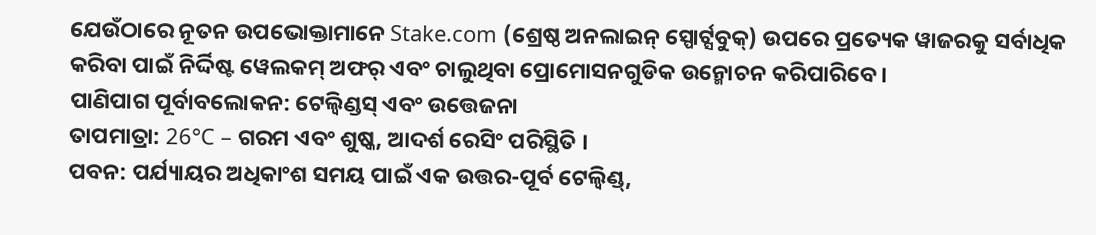ଯେଉଁଠାରେ ନୂତନ ଉପଭୋକ୍ତାମାନେ Stake.com (ଶ୍ରେଷ୍ଠ ଅନଲାଇନ୍ ସ୍ପୋର୍ଟ୍ସବୁକ୍) ଉପରେ ପ୍ରତ୍ୟେକ ୱାଜରକୁ ସର୍ବାଧିକ କରିବା ପାଇଁ ନିର୍ଦ୍ଦିଷ୍ଟ ୱେଲକମ୍ ଅଫର୍ ଏବଂ ଚାଲୁଥିବା ପ୍ରୋମୋସନଗୁଡିକ ଉନ୍ମୋଚନ କରିପାରିବେ ।
ପାଣିପାଗ ପୂର୍ବାବଲୋକନ: ଟେଲ୍ୱିଣ୍ଡସ୍ ଏବଂ ଉତ୍ତେଜନା
ତାପମାତ୍ରା: 26°C – ଗରମ ଏବଂ ଶୁଷ୍କ, ଆଦର୍ଶ ରେସିଂ ପରିସ୍ଥିତି ।
ପବନ: ପର୍ଯ୍ୟାୟର ଅଧିକାଂଶ ସମୟ ପାଇଁ ଏକ ଉତ୍ତର-ପୂର୍ବ ଟେଲ୍ୱିଣ୍ଡ୍,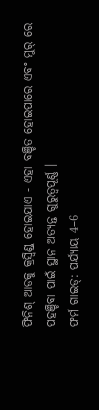ଫିନିଶ୍ ଆଡକୁ କ୍ରସ୍ୱିଣ୍ଡ୍ ହୋଇଯାଏ - ଏହା ବଞ୍ଚିତ ହୋଇପାରେ ଏବଂ ମୁର୍ ରେ ପହଞ୍ଚିବା ପାଇଁ ସ୍ଥାନ ଅତ୍ୟନ୍ତ ଗୁରୁତ୍ୱପୂର୍ଣ୍ଣ ।
ଫର୍ମ ଗାଇଡ୍: ପର୍ଯ୍ୟାୟ 4–6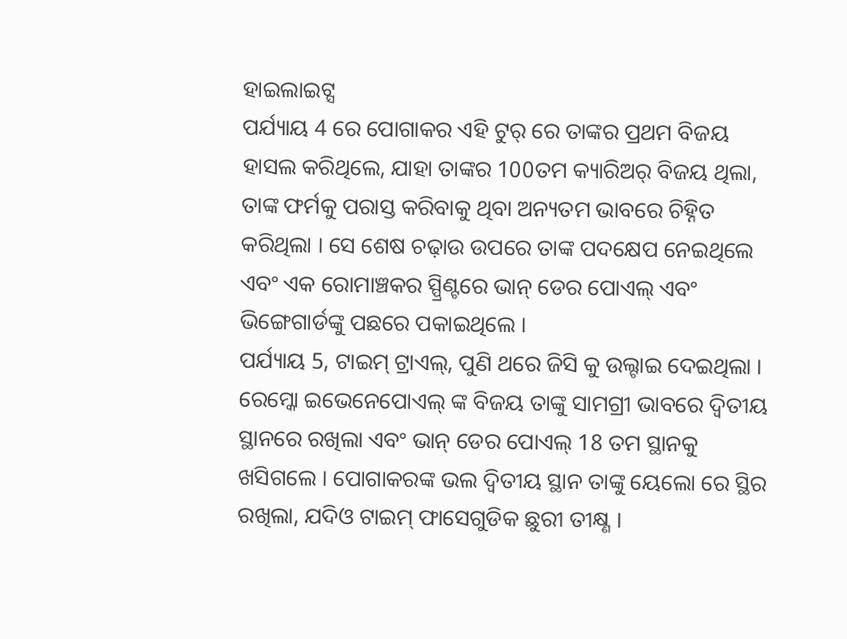ହାଇଲାଇଟ୍ସ
ପର୍ଯ୍ୟାୟ 4 ରେ ପୋଗାକର ଏହି ଟୁର୍ ରେ ତାଙ୍କର ପ୍ରଥମ ବିଜୟ ହାସଲ କରିଥିଲେ, ଯାହା ତାଙ୍କର 100ତମ କ୍ୟାରିଅର୍ ବିଜୟ ଥିଲା, ତାଙ୍କ ଫର୍ମକୁ ପରାସ୍ତ କରିବାକୁ ଥିବା ଅନ୍ୟତମ ଭାବରେ ଚିହ୍ନିତ କରିଥିଲା । ସେ ଶେଷ ଚଢ଼ାଉ ଉପରେ ତାଙ୍କ ପଦକ୍ଷେପ ନେଇଥିଲେ ଏବଂ ଏକ ରୋମାଞ୍ଚକର ସ୍ପ୍ରିଣ୍ଟରେ ଭାନ୍ ଡେର ପୋଏଲ୍ ଏବଂ ଭିଙ୍ଗେଗାର୍ଡଙ୍କୁ ପଛରେ ପକାଇଥିଲେ ।
ପର୍ଯ୍ୟାୟ 5, ଟାଇମ୍ ଟ୍ରାଏଲ୍, ପୁଣି ଥରେ ଜିସି କୁ ଉଲ୍ଟାଇ ଦେଇଥିଲା । ରେମ୍କୋ ଇଭେନେପୋଏଲ୍ ଙ୍କ ବିଜୟ ତାଙ୍କୁ ସାମଗ୍ରୀ ଭାବରେ ଦ୍ୱିତୀୟ ସ୍ଥାନରେ ରଖିଲା ଏବଂ ଭାନ୍ ଡେର ପୋଏଲ୍ 18 ତମ ସ୍ଥାନକୁ ଖସିଗଲେ । ପୋଗାକରଙ୍କ ଭଲ ଦ୍ୱିତୀୟ ସ୍ଥାନ ତାଙ୍କୁ ୟେଲୋ ରେ ସ୍ଥିର ରଖିଲା, ଯଦିଓ ଟାଇମ୍ ଫାସେଗୁଡିକ ଛୁରୀ ତୀକ୍ଷ୍ଣ ।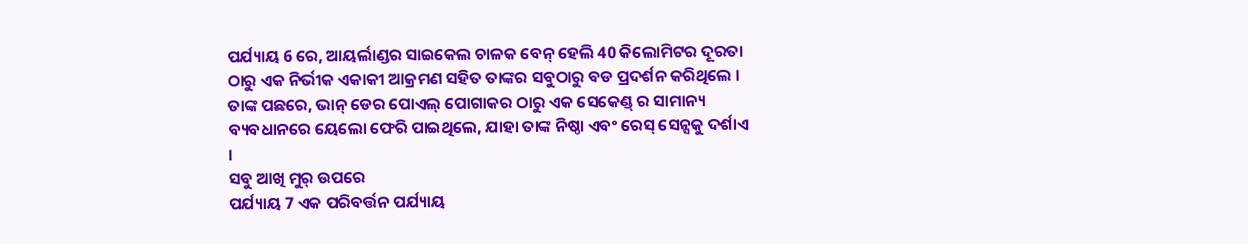ପର୍ଯ୍ୟାୟ 6 ରେ, ଆୟର୍ଲାଣ୍ଡର ସାଇକେଲ ଚାଳକ ବେନ୍ ହେଲି 40 କିଲୋମିଟର ଦୂରତା ଠାରୁ ଏକ ନିର୍ଭୀକ ଏକାକୀ ଆକ୍ରମଣ ସହିତ ତାଙ୍କର ସବୁଠାରୁ ବଡ ପ୍ରଦର୍ଶନ କରିଥିଲେ । ତାଙ୍କ ପଛରେ, ଭାନ୍ ଡେର ପୋଏଲ୍ ପୋଗାକର ଠାରୁ ଏକ ସେକେଣ୍ଡ୍ ର ସାମାନ୍ୟ ବ୍ୟବଧାନରେ ୟେଲୋ ଫେରି ପାଇଥିଲେ, ଯାହା ତାଙ୍କ ନିଷ୍ଠା ଏବଂ ରେସ୍ ସେନ୍ସକୁ ଦର୍ଶାଏ ।
ସବୁ ଆଖି ମୁର୍ ଉପରେ
ପର୍ଯ୍ୟାୟ 7 ଏକ ପରିବର୍ତ୍ତନ ପର୍ଯ୍ୟାୟ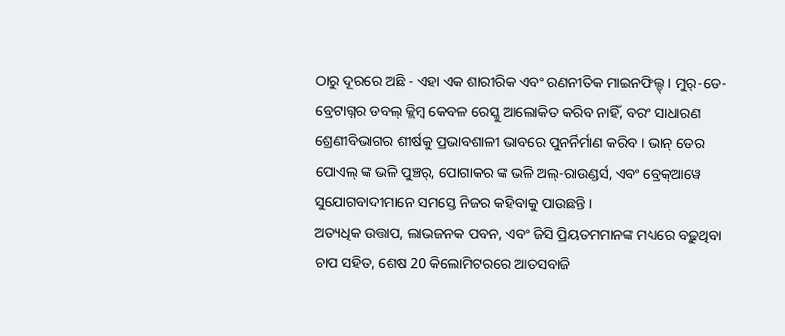ଠାରୁ ଦୂରରେ ଅଛି - ଏହା ଏକ ଶାରୀରିକ ଏବଂ ରଣନୀତିକ ମାଇନଫିଲ୍ଡ୍ । ମୁର୍-ଡେ-ବ୍ରେଟାଗ୍ନର ଡବଲ୍ କ୍ଲିମ୍ବ କେବଳ ରେସ୍କୁ ଆଲୋକିତ କରିବ ନାହିଁ, ବରଂ ସାଧାରଣ ଶ୍ରେଣୀବିଭାଗର ଶୀର୍ଷକୁ ପ୍ରଭାବଶାଳୀ ଭାବରେ ପୁନର୍ନିର୍ମାଣ କରିବ । ଭାନ୍ ଡେର ପୋଏଲ୍ ଙ୍କ ଭଳି ପୁଞ୍ଚର୍, ପୋଗାକର ଙ୍କ ଭଳି ଅଲ୍-ରାଉଣ୍ଡର୍ସ, ଏବଂ ବ୍ରେକ୍ଆୱେ ସୁଯୋଗବାଦୀମାନେ ସମସ୍ତେ ନିଜର କହିବାକୁ ପାଉଛନ୍ତି ।
ଅତ୍ୟଧିକ ଉତ୍ତାପ, ଲାଭଜନକ ପବନ, ଏବଂ ଜିସି ପ୍ରିୟତମମାନଙ୍କ ମଧ୍ୟରେ ବଢ଼ୁଥିବା ଚାପ ସହିତ, ଶେଷ 20 କିଲୋମିଟରରେ ଆତସବାଜି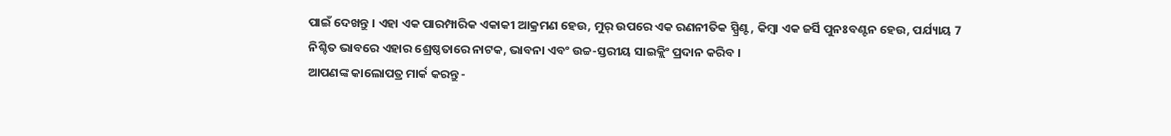ପାଇଁ ଦେଖନ୍ତୁ । ଏହା ଏକ ପାରମ୍ପାରିକ ଏକାକୀ ଆକ୍ରମଣ ହେଉ, ମୁର୍ ଉପରେ ଏକ ରଣନୀତିକ ସ୍ପ୍ରିଣ୍ଟ, କିମ୍ବା ଏକ ଜର୍ସି ପୁନଃବଣ୍ଟନ ହେଉ, ପର୍ଯ୍ୟାୟ 7 ନିଶ୍ଚିତ ଭାବରେ ଏହାର ଶ୍ରେଷ୍ଠତାରେ ନାଟକ, ଭାବନା ଏବଂ ଉଚ୍ଚ-ସ୍ତରୀୟ ସାଇକ୍ଲିଂ ପ୍ରଦାନ କରିବ ।
ଆପଣଙ୍କ କାଲୋପତ୍ର ମାର୍କ କରନ୍ତୁ -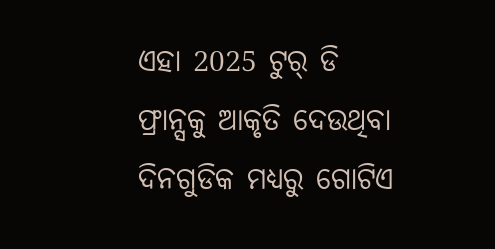ଏହା 2025 ଟୁର୍ ଡି ଫ୍ରାନ୍ସକୁ ଆକୃତି ଦେଉଥିବା ଦିନଗୁଡିକ ମଧ୍ୟରୁ ଗୋଟିଏ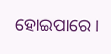ହୋଇପାରେ ।